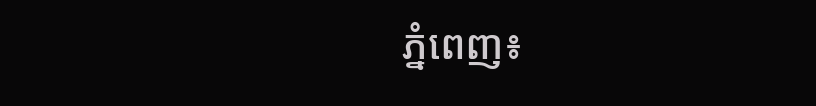ភ្នំពេញ៖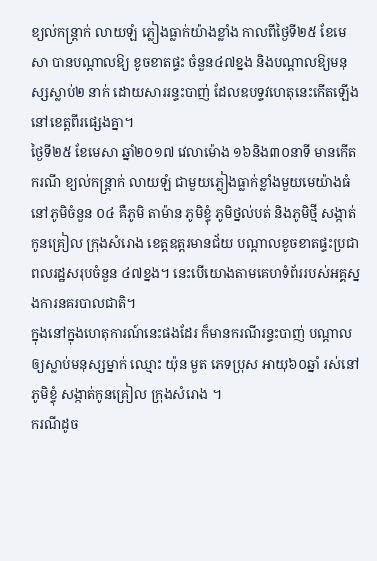ខ្យល់កន្ត្រាក់ លាយឡំ ភ្លៀងធ្លាក់យ៉ាងខ្លាំង កាលពីថ្ងៃទី២៥ ខែមេសា បានបណ្តាលឱ្យ ខូចខាតផ្ទះ ចំនួន៤៧ខ្នង និងបណ្តាលឱ្យមនុស្សស្លាប់២ នាក់ ដោយសាររន្ទះបាញ់ ដែលឧបទ្ទវហេតុនេះកើតឡើងនៅខេត្តពីរផ្សេងគ្នា។
ថ្ងៃទី២៥ ខែមេសា ឆ្នាំ២០១៧ វេលាម៉ោង ១៦និង៣០នាទី មានកើតករណី ខ្យល់កន្ត្រាក់ លាយឡំ ជាមួយភ្លៀងធ្លាក់ខ្លាំងមួយមេយ៉ាងធំ នៅភូមិចំនួន ០៤ គឺភូមិ តាម៉ាន ភូមិខ្ទុំ ភូមិថ្នល់បត់ និងភូមិថ្មី សង្កាត់កូនគ្រៀល ក្រុងសំរោង ខេត្តឧត្តរមានជ័យ បណ្តាលខូចខាតផ្ទះប្រជាពលរដ្ឋសរុបចំនួន ៤៧ខ្នង។ នេះបើយោងតាមគេហទំព័ររបស់អគ្គស្នងការនគរបាលជាតិ។
ក្នុងនៅក្នុងហេតុការណ៍នេះផងដែរ ក៏មានករណីរន្ទះបាញ់ បណ្តាលឲ្យស្លាប់មនុស្សម្នាក់ ឈ្មោះ យ៉ុន មួត ភេទប្រុស អាយុ៦០ឆ្នាំ រស់នៅភូមិខ្ទុំ សង្កាត់កូនគ្រៀល ក្រុងសំរោង ។
ករណីដូច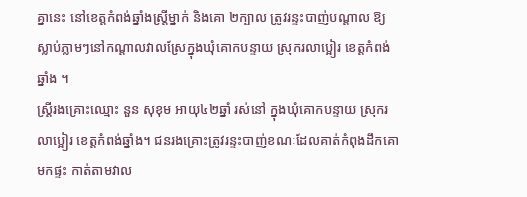គ្នានេះ នៅខេត្តកំពង់ឆ្នាំងស្ត្រីម្នាក់ និងគោ ២ក្បាល ត្រូវរន្ទះបាញ់បណ្តាល ឱ្យស្លាប់ភ្លាមៗនៅកណ្តាលវាលស្រែក្នុងឃុំគោកបន្ទាយ ស្រុករលាប្អៀរ ខេត្តកំពង់ឆ្នាំង ។
ស្រី្តរងគ្រោះឈ្មោះ នួន សុខុម អាយុ៤២ឆ្នាំ រស់នៅ ក្នុងឃុំគោកបន្ទាយ ស្រុករលាប្អៀរ ខេត្តកំពង់ឆ្នាំង។ ជនរងគ្រោះត្រូវរន្ទះបាញ់ខណៈដែលគាត់កំពុងដឹកគោមកផ្ទះ កាត់តាមវាល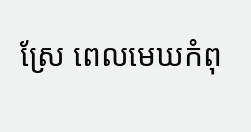ស្រែ ពេលមេឃកំពុ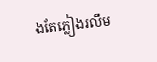ងតែភ្លៀងរលឹម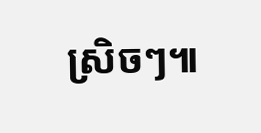ស្រិចៗ៕